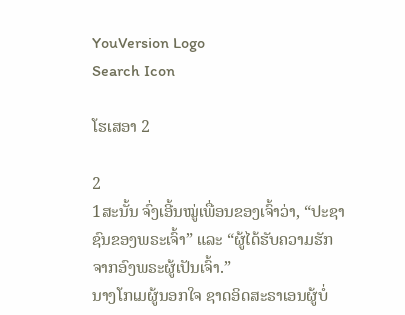YouVersion Logo
Search Icon

ໂຮເສອາ 2

2
1ສະນັ້ນ ຈົ່ງເອີ້ນໝູ່ເພື່ອນຂອງເຈົ້າວ່າ, “ປະຊາຊົນຂອງພຣະເຈົ້າ” ແລະ “ຜູ້ໄດ້ຮັບຄວາມຮັກຈາກອົງພຣະຜູ້ເປັນເຈົ້າ.”
ນາງໂກເມຜູ້ນອກໃຈ ຊາດອິດສະຣາເອນຜູ້ບໍ່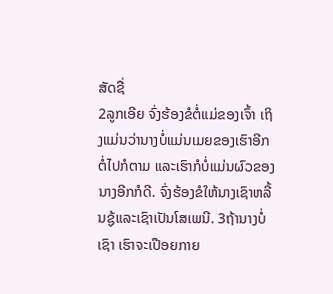ສັດຊື່
2ລູກເອີຍ ຈົ່ງຮ້ອງຂໍຕໍ່ແມ່ຂອງເຈົ້າ ເຖິງແມ່ນວ່ານາງບໍ່ແມ່ນເມຍຂອງເຮົາອີກຕໍ່ໄປກໍຕາມ ແລະເຮົາກໍບໍ່ແມ່ນຜົວຂອງນາງອີກກໍດີ. ຈົ່ງຮ້ອງຂໍໃຫ້ນາງເຊົາຫລີ້ນຊູ້ແລະເຊົາເປັນໂສເພນີ. 3ຖ້ານາງບໍ່ເຊົາ ເຮົາຈະເປືອຍກາຍ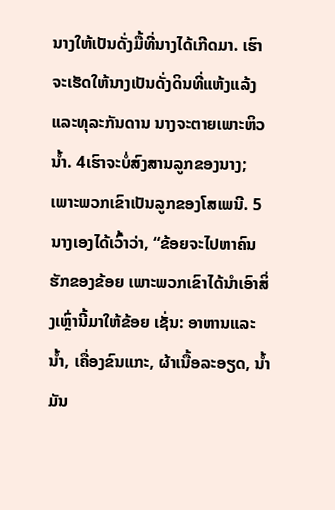ນາງໃຫ້ເປັນດັ່ງມື້ທີ່ນາງໄດ້ເກີດມາ. ເຮົາຈະເຮັດໃຫ້ນາງເປັນດັ່ງດິນທີ່ແຫ້ງແລ້ງແລະທຸລະກັນດານ ນາງຈະຕາຍເພາະຫິວນໍ້າ. 4ເຮົາຈະບໍ່ສົງສານລູກຂອງນາງ; ເພາະພວກເຂົາເປັນລູກຂອງໂສເພນີ. 5ນາງເອງໄດ້ເວົ້າວ່າ, “ຂ້ອຍຈະໄປຫາຄົນຮັກຂອງຂ້ອຍ ເພາະພວກເຂົາໄດ້ນຳເອົາສິ່ງເຫຼົ່ານີ້ມາໃຫ້ຂ້ອຍ ເຊັ່ນ: ອາຫານແລະນໍ້າ, ເຄື່ອງຂົນແກະ, ຜ້າເນື້ອລະອຽດ, ນໍ້າມັນ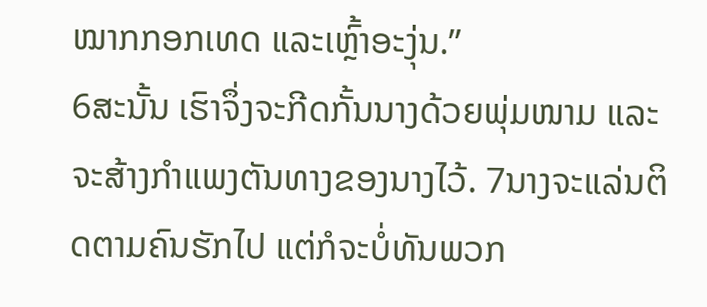ໝາກກອກເທດ ແລະເຫຼົ້າອະງຸ່ນ.”
6ສະນັ້ນ ເຮົາຈຶ່ງຈະກີດກັ້ນນາງດ້ວຍພຸ່ມໜາມ ແລະຈະສ້າງກຳແພງຕັນທາງຂອງນາງໄວ້. 7ນາງຈະແລ່ນຕິດຕາມຄົນຮັກໄປ ແຕ່ກໍຈະບໍ່ທັນພວກ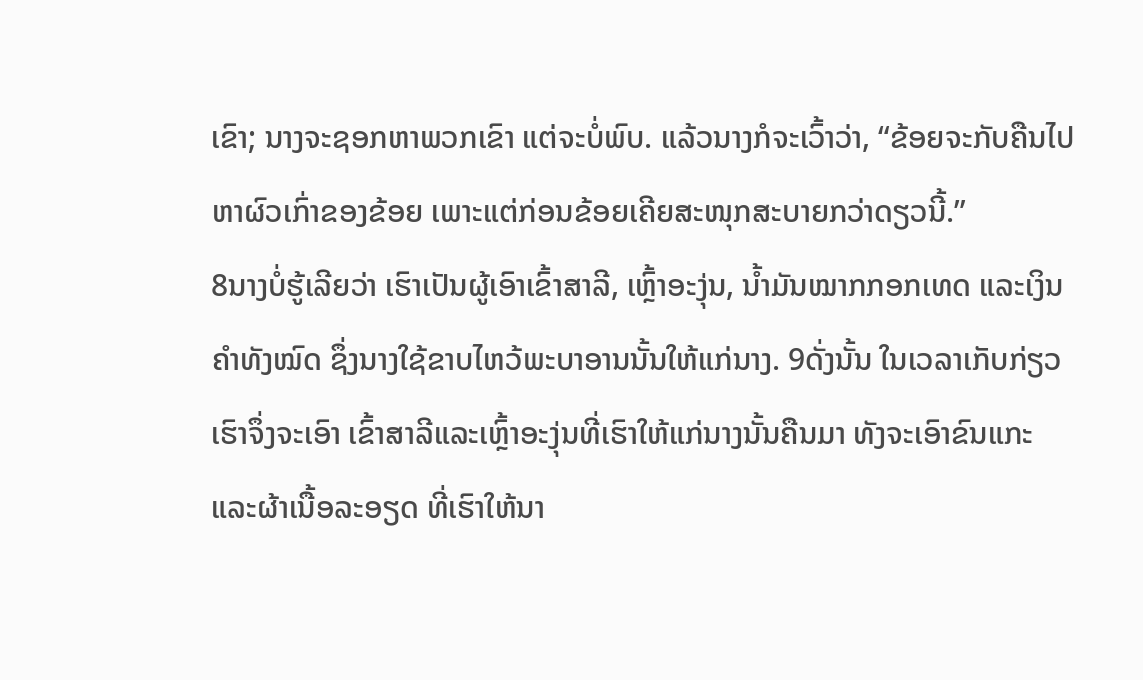ເຂົາ; ນາງຈະຊອກຫາພວກເຂົາ ແຕ່ຈະບໍ່ພົບ. ແລ້ວນາງກໍຈະເວົ້າວ່າ, “ຂ້ອຍຈະກັບຄືນໄປຫາຜົວເກົ່າຂອງຂ້ອຍ ເພາະແຕ່ກ່ອນຂ້ອຍເຄີຍສະໜຸກສະບາຍກວ່າດຽວນີ້.”
8ນາງບໍ່ຮູ້ເລີຍວ່າ ເຮົາເປັນຜູ້ເອົາເຂົ້າສາລີ, ເຫຼົ້າອະງຸ່ນ, ນໍ້າມັນໝາກກອກເທດ ແລະເງິນຄຳທັງໝົດ ຊຶ່ງນາງໃຊ້ຂາບໄຫວ້ພະບາອານນັ້ນໃຫ້ແກ່ນາງ. 9ດັ່ງນັ້ນ ໃນເວລາເກັບກ່ຽວ ເຮົາຈຶ່ງຈະເອົາ ເຂົ້າສາລີແລະເຫຼົ້າອະງຸ່ນທີ່ເຮົາໃຫ້ແກ່ນາງນັ້ນຄືນມາ ທັງຈະເອົາຂົນແກະແລະຜ້າເນື້ອລະອຽດ ທີ່ເຮົາໃຫ້ນາ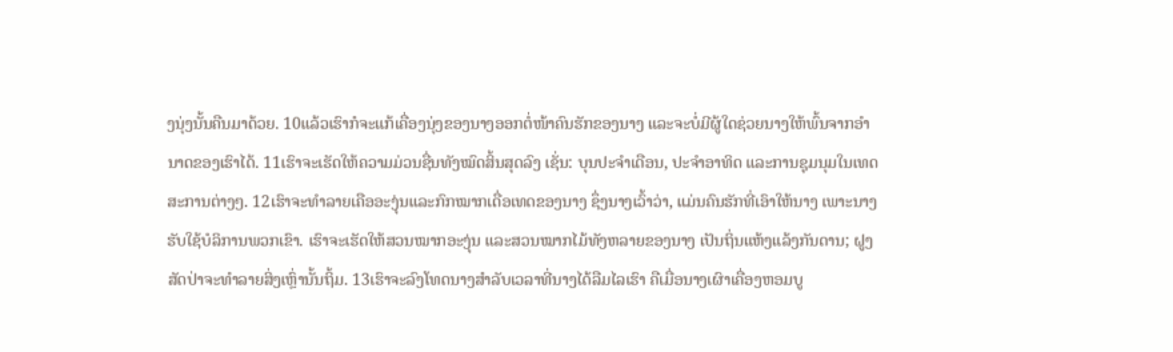ງນຸ່ງນັ້ນຄືນມາດ້ວຍ. 10ແລ້ວເຮົາກໍຈະແກ້ເຄື່ອງນຸ່ງຂອງນາງອອກຕໍ່ໜ້າຄົນຮັກຂອງນາງ ແລະຈະບໍ່ມີຜູ້ໃດຊ່ວຍນາງໃຫ້ພົ້ນຈາກອຳນາດຂອງເຮົາໄດ້. 11ເຮົາຈະເຮັດໃຫ້ຄວາມມ່ວນຊື່ນທັງໝົດສິ້ນສຸດລົງ ເຊັ່ນ: ບຸນປະຈຳເດືອນ, ປະຈຳອາທິດ ແລະການຊຸມນຸມໃນເທດສະການຕ່າງໆ. 12ເຮົາຈະທຳລາຍເຄືອອະງຸ່ນແລະກົກໝາກເດື່ອເທດຂອງນາງ ຊຶ່ງນາງເວົ້າວ່າ, ແມ່ນຄົນຮັກທີ່ເອົາໃຫ້ນາງ ເພາະນາງຮັບໃຊ້ບໍລິການພວກເຂົາ. ເຮົາຈະເຮັດໃຫ້ສວນໝາກອະງຸ່ນ ແລະສວນໝາກໄມ້ທັງຫລາຍຂອງນາງ ເປັນຖິ່ນແຫ້ງແລ້ງກັນດານ; ຝູງສັດປ່າຈະທຳລາຍສິ່ງເຫຼົ່ານັ້ນຖິ້ມ. 13ເຮົາຈະລົງໂທດນາງສຳລັບເວລາທີ່ນາງໄດ້ລືມໄລເຮົາ ຄືເມື່ອນາງເຜົາເຄື່ອງຫອມບູ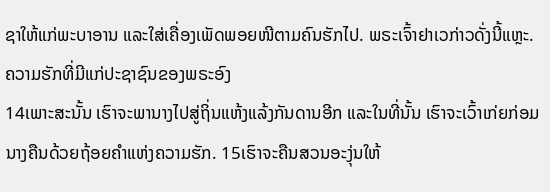ຊາໃຫ້ແກ່ພະບາອານ ແລະໃສ່ເຄື່ອງເພັດພອຍໜີຕາມຄົນຮັກໄປ. ພຣະເຈົ້າຢາເວກ່າວດັ່ງນີ້ແຫຼະ.
ຄວາມຮັກທີ່ມີແກ່ປະຊາຊົນຂອງພຣະອົງ
14ເພາະສະນັ້ນ ເຮົາຈະພານາງໄປສູ່ຖິ່ນແຫ້ງແລ້ງກັນດານອີກ ແລະໃນທີ່ນັ້ນ ເຮົາຈະເວົ້າເກ່ຍກ່ອມນາງຄືນດ້ວຍຖ້ອຍຄຳແຫ່ງຄວາມຮັກ. 15ເຮົາຈະຄືນສວນອະງຸ່ນໃຫ້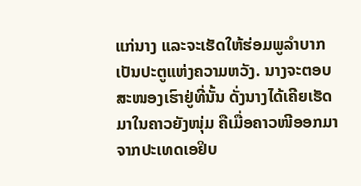ແກ່ນາງ ແລະຈະເຮັດໃຫ້ຮ່ອມພູລຳບາກເປັນປະຕູແຫ່ງຄວາມຫວັງ. ນາງຈະຕອບສະໜອງເຮົາຢູ່ທີ່ນັ້ນ ດັ່ງນາງໄດ້ເຄີຍເຮັດມາໃນຄາວຍັງໜຸ່ມ ຄືເມື່ອຄາວໜີອອກມາຈາກປະເທດເອຢິບ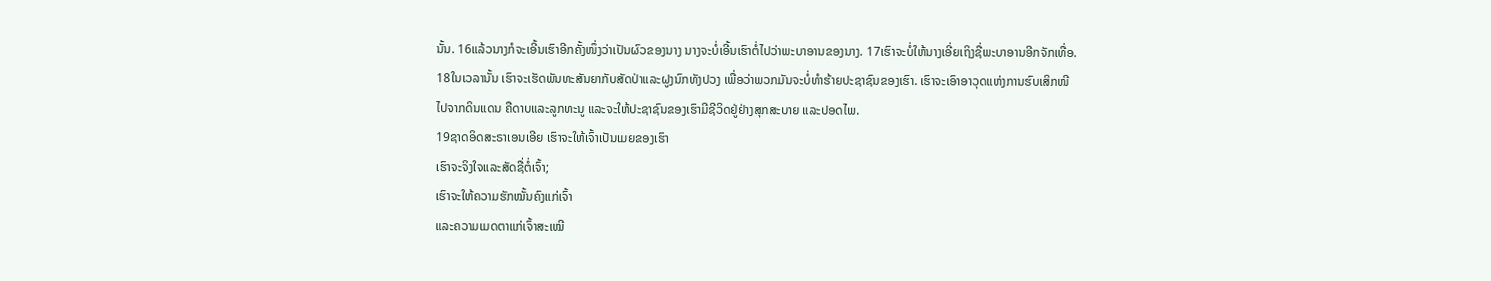ນັ້ນ. 16ແລ້ວນາງກໍຈະເອີ້ນເຮົາອີກຄັ້ງໜຶ່ງວ່າເປັນຜົວຂອງນາງ ນາງຈະບໍ່ເອີ້ນເຮົາຕໍ່ໄປວ່າພະບາອານຂອງນາງ. 17ເຮົາຈະບໍ່ໃຫ້ນາງເອີ່ຍເຖິງຊື່ພະບາອານອີກຈັກເທື່ອ.
18ໃນເວລານັ້ນ ເຮົາຈະເຮັດພັນທະສັນຍາກັບສັດປ່າແລະຝູງນົກທັງປວງ ເພື່ອວ່າພວກມັນຈະບໍ່ທຳຮ້າຍປະຊາຊົນຂອງເຮົາ. ເຮົາຈະເອົາອາວຸດແຫ່ງການຮົບເສິກໜີໄປຈາກດິນແດນ ຄືດາບແລະລູກທະນູ ແລະຈະໃຫ້ປະຊາຊົນຂອງເຮົາມີຊີວິດຢູ່ຢ່າງສຸກສະບາຍ ແລະປອດໄພ.
19ຊາດອິດສະຣາເອນເອີຍ ເຮົາຈະໃຫ້ເຈົ້າເປັນເມຍຂອງເຮົາ
ເຮົາຈະຈິງໃຈແລະສັດຊື່ຕໍ່ເຈົ້າ;
ເຮົາຈະໃຫ້ຄວາມຮັກໝັ້ນຄົງແກ່ເຈົ້າ
ແລະຄວາມເມດຕາແກ່ເຈົ້າສະເໝີ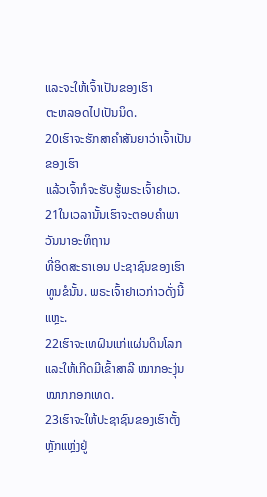ແລະຈະໃຫ້ເຈົ້າເປັນຂອງເຮົາ
ຕະຫລອດໄປເປັນນິດ.
20ເຮົາຈະຮັກສາຄຳສັນຍາວ່າເຈົ້າເປັນຂອງເຮົາ
ແລ້ວເຈົ້າກໍຈະຮັບຮູ້ພຣະເຈົ້າຢາເວ.
21ໃນເວລານັ້ນເຮົາຈະຕອບຄຳພາວັນນາອະທິຖານ
ທີ່ອິດສະຣາເອນ ປະຊາຊົນຂອງເຮົາທູນຂໍນັ້ນ. ພຣະເຈົ້າຢາເວກ່າວດັ່ງນີ້ແຫຼະ.
22ເຮົາຈະເທຝົນແກ່ແຜ່ນດິນໂລກ
ແລະໃຫ້ເກີດມີເຂົ້າສາລີ ໝາກອະງຸ່ນ ໝາກກອກເທດ.
23ເຮົາຈະໃຫ້ປະຊາຊົນຂອງເຮົາຕັ້ງຫຼັກແຫຼ່ງຢູ່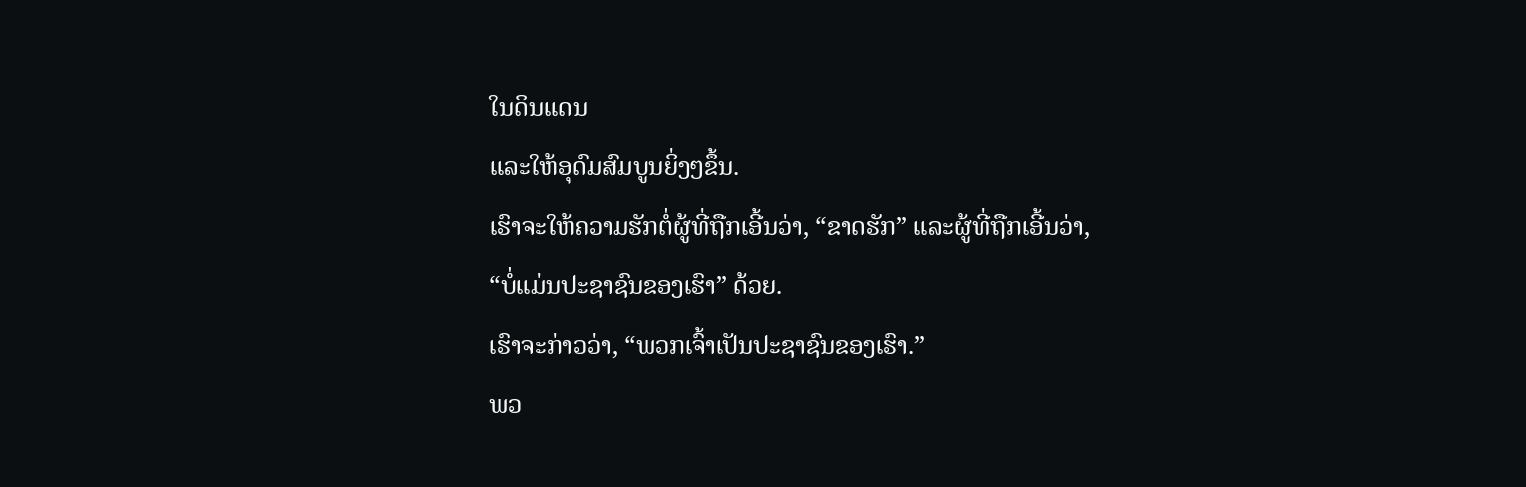ໃນດິນແດນ
ແລະໃຫ້ອຸດົມສົມບູນຍິ່ງໆຂຶ້ນ.
ເຮົາຈະໃຫ້ຄວາມຮັກຕໍ່ຜູ້ທີ່ຖືກເອີ້ນວ່າ, “ຂາດຮັກ” ແລະຜູ້ທີ່ຖືກເອີ້ນວ່າ,
“ບໍ່ແມ່ນປະຊາຊົນຂອງເຮົາ” ດ້ວຍ.
ເຮົາຈະກ່າວວ່າ, “ພວກເຈົ້າເປັນປະຊາຊົນຂອງເຮົາ.”
ພວ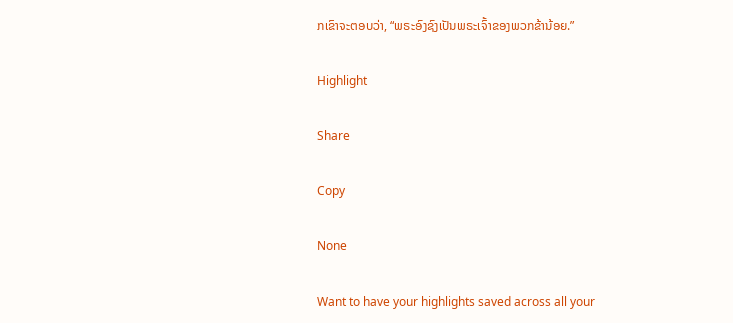ກເຂົາຈະຕອບວ່າ, “ພຣະອົງຊົງເປັນພຣະເຈົ້າຂອງພວກຂ້ານ້ອຍ.”

Highlight

Share

Copy

None

Want to have your highlights saved across all your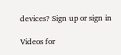devices? Sign up or sign in

Videos for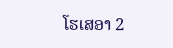ໂຮເສອາ 2